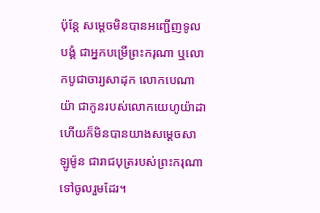ប៉ុន្តែ សម្ដេចមិនបានអញ្ជើញទូលបង្គំ ជាអ្នកបម្រើព្រះករុណា ឬលោកបូជាចារ្យសាដុក លោកបេណាយ៉ា ជាកូនរបស់លោកយេហូយ៉ាដា ហើយក៏មិនបានយាងសម្ដេចសាឡូម៉ូន ជារាជបុត្ររបស់ព្រះករុណា ទៅចូលរួមដែរ។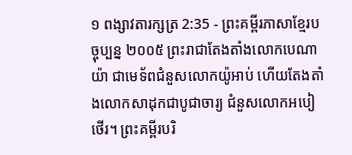១ ពង្សាវតារក្សត្រ 2:35 - ព្រះគម្ពីរភាសាខ្មែរបច្ចុប្បន្ន ២០០៥ ព្រះរាជាតែងតាំងលោកបេណាយ៉ា ជាមេទ័ពជំនួសលោកយ៉ូអាប់ ហើយតែងតាំងលោកសាដុកជាបូជាចារ្យ ជំនួសលោកអបៀថើរ។ ព្រះគម្ពីរបរិ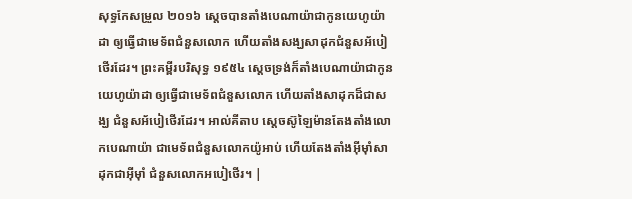សុទ្ធកែសម្រួល ២០១៦ ស្តេចបានតាំងបេណាយ៉ាជាកូនយេហូយ៉ាដា ឲ្យធ្វើជាមេទ័ពជំនួសលោក ហើយតាំងសង្ឃសាដុកជំនួសអ័បៀថើរដែរ។ ព្រះគម្ពីរបរិសុទ្ធ ១៩៥៤ ស្តេចទ្រង់ក៏តាំងបេណាយ៉ាជាកូនយេហូយ៉ាដា ឲ្យធ្វើជាមេទ័ពជំនួសលោក ហើយតាំងសាដុកដ៏ជាសង្ឃ ជំនួសអ័បៀថើរដែរ។ អាល់គីតាប ស្តេចស៊ូឡៃម៉ានតែងតាំងលោកបេណាយ៉ា ជាមេទ័ពជំនួសលោកយ៉ូអាប់ ហើយតែងតាំងអ៊ីមុាំសាដុកជាអ៊ីមុាំ ជំនួសលោកអបៀថើរ។ |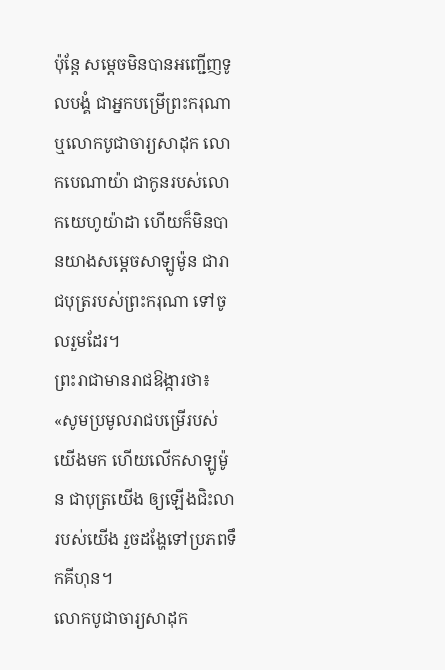ប៉ុន្តែ សម្ដេចមិនបានអញ្ជើញទូលបង្គំ ជាអ្នកបម្រើព្រះករុណា ឬលោកបូជាចារ្យសាដុក លោកបេណាយ៉ា ជាកូនរបស់លោកយេហូយ៉ាដា ហើយក៏មិនបានយាងសម្ដេចសាឡូម៉ូន ជារាជបុត្ររបស់ព្រះករុណា ទៅចូលរួមដែរ។
ព្រះរាជាមានរាជឱង្ការថា៖ «សូមប្រមូលរាជបម្រើរបស់យើងមក ហើយលើកសាឡូម៉ូន ជាបុត្រយើង ឲ្យឡើងជិះលារបស់យើង រួចដង្ហែទៅប្រភពទឹកគីហុន។
លោកបូជាចារ្យសាដុក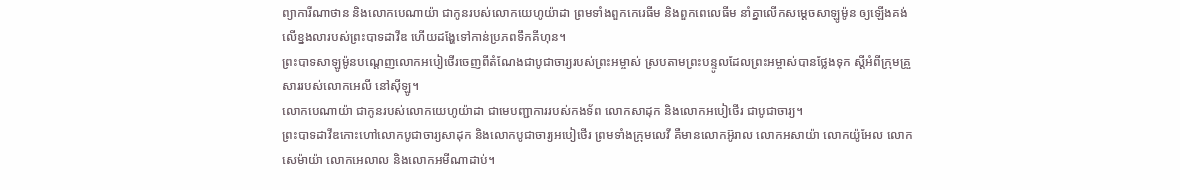ព្យាការីណាថាន និងលោកបេណាយ៉ា ជាកូនរបស់លោកយេហូយ៉ាដា ព្រមទាំងពួកកេរេធីម និងពួកពេលេធីម នាំគ្នាលើកសម្ដេចសាឡូម៉ូន ឲ្យឡើងគង់លើខ្នងលារបស់ព្រះបាទដាវីឌ ហើយដង្ហែទៅកាន់ប្រភពទឹកគីហុន។
ព្រះបាទសាឡូម៉ូនបណ្ដេញលោកអបៀថើរចេញពីតំណែងជាបូជាចារ្យរបស់ព្រះអម្ចាស់ ស្របតាមព្រះបន្ទូលដែលព្រះអម្ចាស់បានថ្លែងទុក ស្ដីអំពីក្រុមគ្រួសាររបស់លោកអេលី នៅស៊ីឡូ។
លោកបេណាយ៉ា ជាកូនរបស់លោកយេហូយ៉ាដា ជាមេបញ្ជាការរបស់កងទ័ព លោកសាដុក និងលោកអបៀថើរ ជាបូជាចារ្យ។
ព្រះបាទដាវីឌកោះហៅលោកបូជាចារ្យសាដុក និងលោកបូជាចារ្យអបៀថើរ ព្រមទាំងក្រុមលេវី គឺមានលោកអ៊ូរាល លោកអសាយ៉ា លោកយ៉ូអែល លោកសេម៉ាយ៉ា លោកអេលាល និងលោកអមីណាដាប់។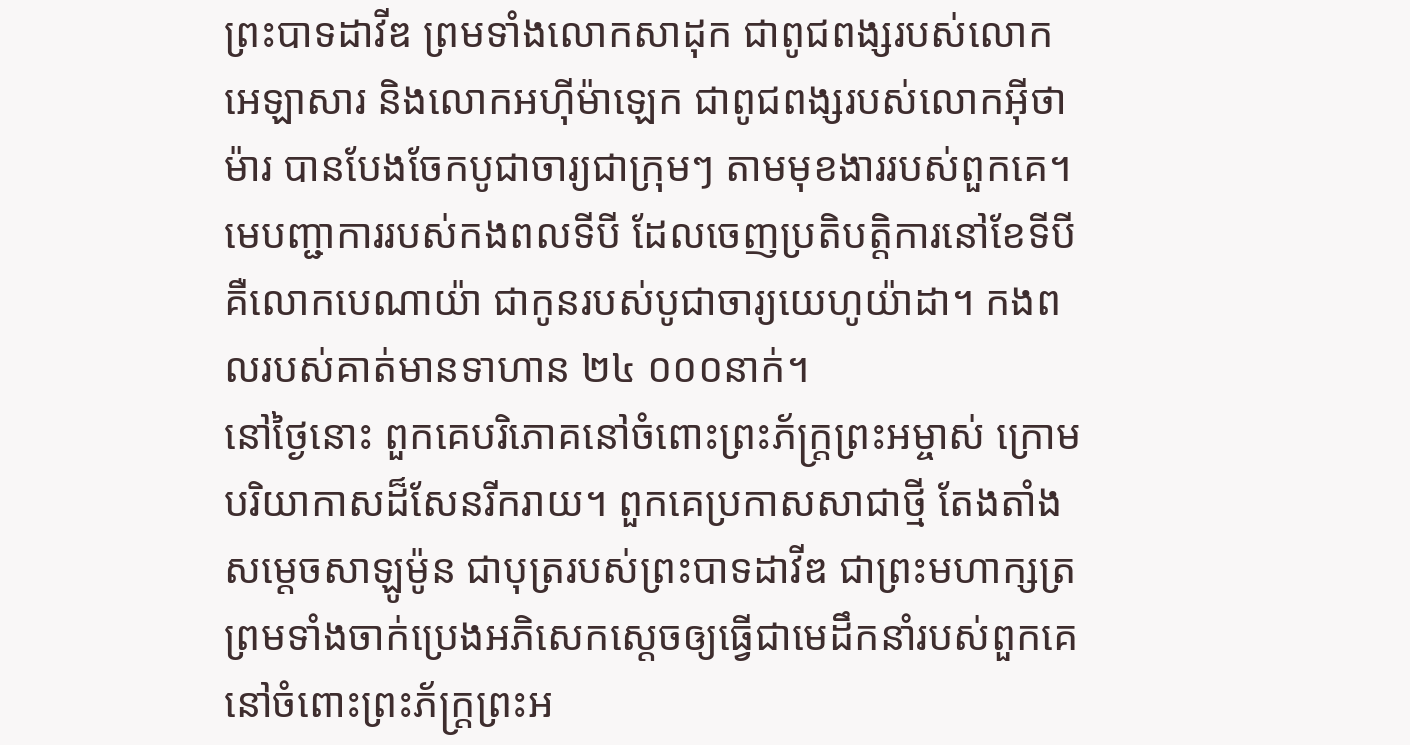ព្រះបាទដាវីឌ ព្រមទាំងលោកសាដុក ជាពូជពង្សរបស់លោកអេឡាសារ និងលោកអហ៊ីម៉ាឡេក ជាពូជពង្សរបស់លោកអ៊ីថាម៉ារ បានបែងចែកបូជាចារ្យជាក្រុមៗ តាមមុខងាររបស់ពួកគេ។
មេបញ្ជាការរបស់កងពលទីបី ដែលចេញប្រតិបត្តិការនៅខែទីបី គឺលោកបេណាយ៉ា ជាកូនរបស់បូជាចារ្យយេហូយ៉ាដា។ កងពលរបស់គាត់មានទាហាន ២៤ ០០០នាក់។
នៅថ្ងៃនោះ ពួកគេបរិភោគនៅចំពោះព្រះភ័ក្ត្រព្រះអម្ចាស់ ក្រោមបរិយាកាសដ៏សែនរីករាយ។ ពួកគេប្រកាសសាជាថ្មី តែងតាំងសម្ដេចសាឡូម៉ូន ជាបុត្ររបស់ព្រះបាទដាវីឌ ជាព្រះមហាក្សត្រ ព្រមទាំងចាក់ប្រេងអភិសេកស្ដេចឲ្យធ្វើជាមេដឹកនាំរបស់ពួកគេ នៅចំពោះព្រះភ័ក្ត្រព្រះអ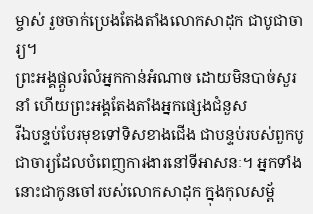ម្ចាស់ រួចចាក់ប្រេងតែងតាំងលោកសាដុក ជាបូជាចារ្យ។
ព្រះអង្គផ្ដួលរំលំអ្នកកាន់អំណាច ដោយមិនបាច់សួរនាំ ហើយព្រះអង្គតែងតាំងអ្នកផ្សេងជំនួស
រីឯបន្ទប់បែរមុខទៅទិសខាងជើង ជាបន្ទប់របស់ពួកបូជាចារ្យដែលបំពេញការងារនៅទីអាសនៈ។ អ្នកទាំងនោះជាកូនចៅរបស់លោកសាដុក ក្នុងកុលសម្ព័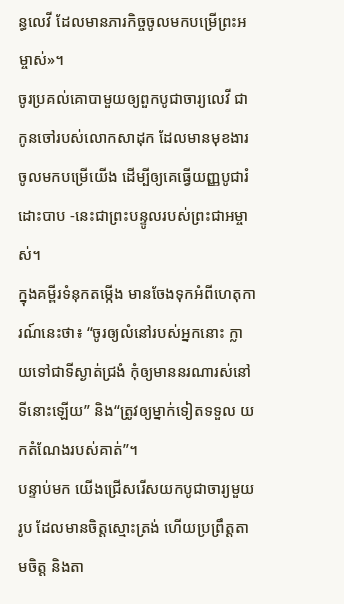ន្ធលេវី ដែលមានភារកិច្ចចូលមកបម្រើព្រះអម្ចាស់»។
ចូរប្រគល់គោបាមួយឲ្យពួកបូជាចារ្យលេវី ជាកូនចៅរបស់លោកសាដុក ដែលមានមុខងារចូលមកបម្រើយើង ដើម្បីឲ្យគេធ្វើយញ្ញបូជារំដោះបាប -នេះជាព្រះបន្ទូលរបស់ព្រះជាអម្ចាស់។
ក្នុងគម្ពីរទំនុកតម្កើង មានចែងទុកអំពីហេតុការណ៍នេះថា៖ “ចូរឲ្យលំនៅរបស់អ្នកនោះ ក្លាយទៅជាទីស្ងាត់ជ្រងំ កុំឲ្យមាននរណារស់នៅទីនោះឡើយ” និង“ត្រូវឲ្យម្នាក់ទៀតទទួល យកតំណែងរបស់គាត់”។
បន្ទាប់មក យើងជ្រើសរើសយកបូជាចារ្យមួយរូប ដែលមានចិត្តស្មោះត្រង់ ហើយប្រព្រឹត្តតាមចិត្ត និងតា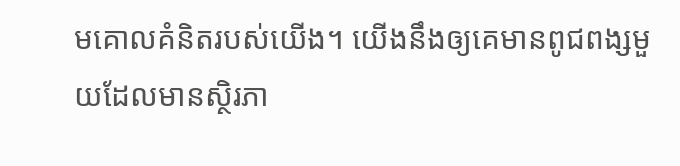មគោលគំនិតរបស់យើង។ យើងនឹងឲ្យគេមានពូជពង្សមួយដែលមានស្ថិរភា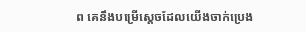ព គេនឹងបម្រើស្ដេចដែលយើងចាក់ប្រេង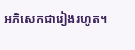អភិសេកជារៀងរហូត។